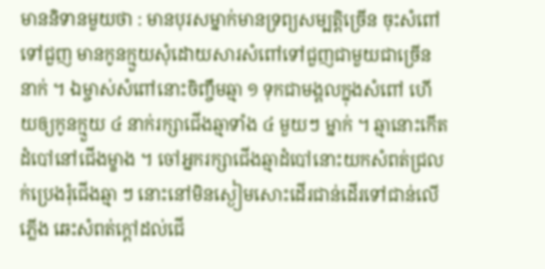មាននិទានមួយថា : មានបុរសម្នាក់មានទ្រព្យសម្បត្តិច្រើន ចុះសំពៅទៅជួញ មានកូនក្មួយសុំដោយសារសំពៅទៅជួញជាមួយជាច្រើននាក់ ។ ឯម្ចាស់សំពៅនោះចិញ្ចឹមឆ្មា ១ ទុកជាមង្គលក្នុងសំពៅ ហើយឲ្យកូនក្មួយ ៤ នាក់រក្សាជើងឆ្មាទាំង ៤ មួយៗ ម្នាក់ ។ ឆ្មានោះកើតដំបៅនៅជើងម្ខាង ។ ចៅអ្នករក្សាជើងឆ្មាដំបៅនោះយកសំពត់ជ្រលក់ប្រេងរុំជើងឆ្មា ៗ នោះនៅមិនស្ងៀមសោះដើរជាន់ដើរទៅជាន់លើភ្លើង ឆេះសំពត់ក្ដៅដល់ជើ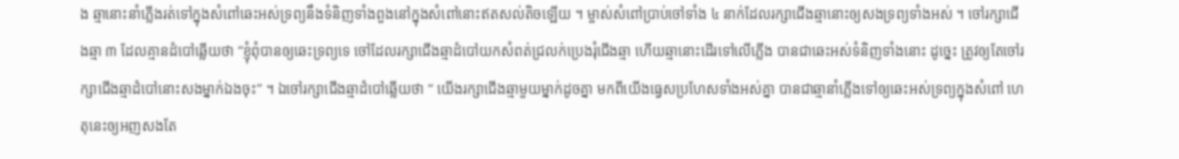ង ឆ្មានោះនាំភ្លើងរត់ទៅក្នុងសំពៅឆេះអស់ទ្រព្យនឹងទំនិញទាំងពួងនៅក្នុងសំពៅនោះឥតសល់តិចឡើយ ។ ម្ចាស់សំពៅប្រាប់ចៅទាំង ៤ នាក់ដែលរក្សាជើងឆ្មានោះឲ្យសងទ្រព្យទាំងអស់ ។ ចៅរក្សាជើងឆ្មា ៣ ដែលគ្មានដំបៅឆ្លើយថា “ខ្ញុំពុំបានឲ្យឆេះទ្រព្យទេ ចៅដែលរក្សាជើងឆ្មាដំបៅយកសំពត់ជ្រលក់ប្រេងរុំជើងឆ្មា ហើយឆ្មានោះដើរទៅលើភ្លើង បានជាឆេះអស់ទំនិញទាំងនោះ ដូច្នេះ ត្រូវឲ្យតែចៅរក្សាជើងឆ្មាដំបៅនោះសងម្នាក់ឯងចុះ” ។ ឯចៅរក្សាជើងឆ្មាដំបៅឆ្លើយថា “ យើងរក្សាជើងឆ្មាមួយម្នាក់ដូចគ្នា មកពីយើងធ្វេសប្រហែសទាំងអស់គ្នា បានជាឆ្មានាំភ្លើងទៅឲ្យឆេះអស់ទ្រព្យក្នុងសំពៅ ហេតុនេះឲ្យអញសងតែ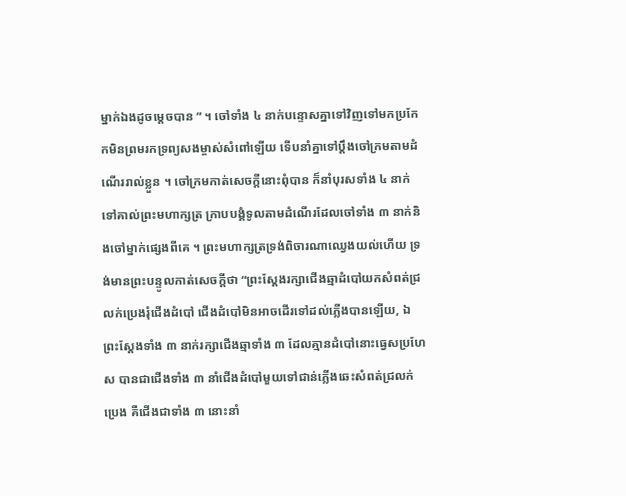ម្នាក់ឯងដូចម្ដេចបាន ” ។ ចៅទាំង ៤ នាក់បន្ទោសគ្នាទៅវិញទៅមកប្រកែកមិនព្រមរកទ្រព្យសងម្ចាស់សំពៅឡើយ ទើបនាំគ្នាទៅប្ដឹងចៅក្រមតាមដំណើររាល់ខ្លួន ។ ចៅក្រមកាត់សេចក្ដីនោះពុំបាន ក៏នាំបុរសទាំង ៤ នាក់ទៅគាល់ព្រះមហាក្សត្រ ក្រាបបង្គំទូលតាមដំណើរដែលចៅទាំង ៣ នាក់និងចៅម្នាក់ផ្សេងពីគេ ។ ព្រះមហាក្សត្រទ្រង់ពិចារណាឈ្វេងយល់ហើយ ទ្រង់មានព្រះបន្ទូលកាត់សេចក្ដីថា “ព្រះស្ដែងរក្សាជើងឆ្មាដំបៅយកសំពត់ជ្រលក់ប្រេងរុំជើងដំបៅ ជើងដំបៅមិនអាចដើរទៅដល់ភ្លើងបានឡើយ, ឯព្រះស្ដែងទាំង ៣ នាក់រក្សាជើងឆ្មាទាំង ៣ ដែលគ្មានដំបៅនោះធ្វេសប្រហែស បានជាជើងទាំង ៣ នាំជើងដំបៅមួយទៅជាន់ភ្លើងឆេះសំពត់ជ្រលក់ប្រេង គឺជើងជាទាំង ៣ នោះនាំ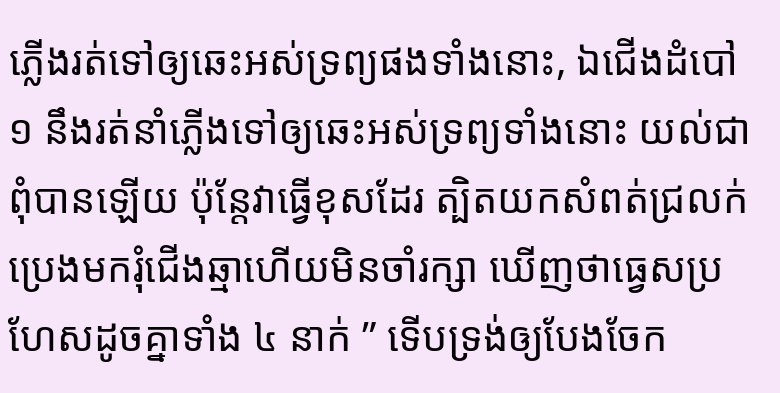ភ្លើងរត់ទៅឲ្យឆេះអស់ទ្រព្យផងទាំងនោះ, ឯជើងដំបៅ ១ នឹងរត់នាំភ្លើងទៅឲ្យឆេះអស់ទ្រព្យទាំងនោះ យល់ជាពុំបានឡើយ ប៉ុន្តែវាធ្វើខុសដែរ ត្បិតយកសំពត់ជ្រលក់ប្រេងមករុំជើងឆ្មាហើយមិនចាំរក្សា ឃើញថាធ្វេសប្រហែសដូចគ្នាទាំង ៤ នាក់ ” ទើបទ្រង់ឲ្យបែងចែក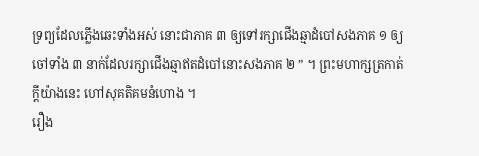ទ្រព្យដែលភ្លើងឆេះទាំងអស់ នោះជាភាគ ៣ ឲ្យទៅរក្សាជើងឆ្មាដំបៅសងភាគ ១ ឲ្យចៅទាំង ៣ នាក់ដែលរក្សាជើងឆ្មាឥតដំបៅនោះសងភាគ ២ ” ។ ព្រះមហាក្សត្រកាត់ក្ដីយ៉ាងនេះ ហៅសុគតិគមនំហោង ។
រឿង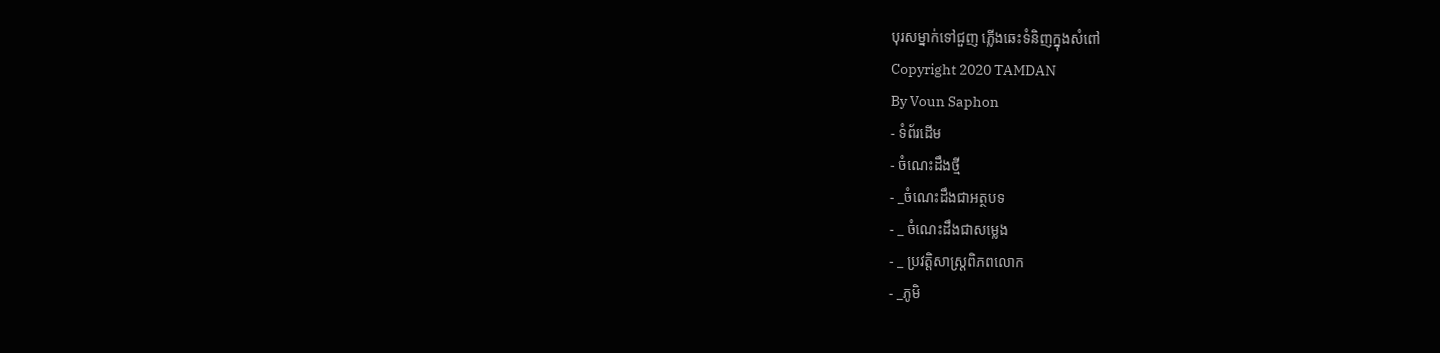បុរសម្នាក់ទៅជួញ ភ្លើងឆេះទំនិញក្នុងសំពៅ
Copyright 2020 TAMDAN
By Voun Saphon
- ទំព័រដើម
- ចំណេះដឹងថ្មី
- _ចំណេះដឹងជាអត្ថបទ
- _ ចំណេះដឹងជាសម្លេង
- _ ប្រវត្តិសាស្រ្តពិភពលោក
- _ភូមិ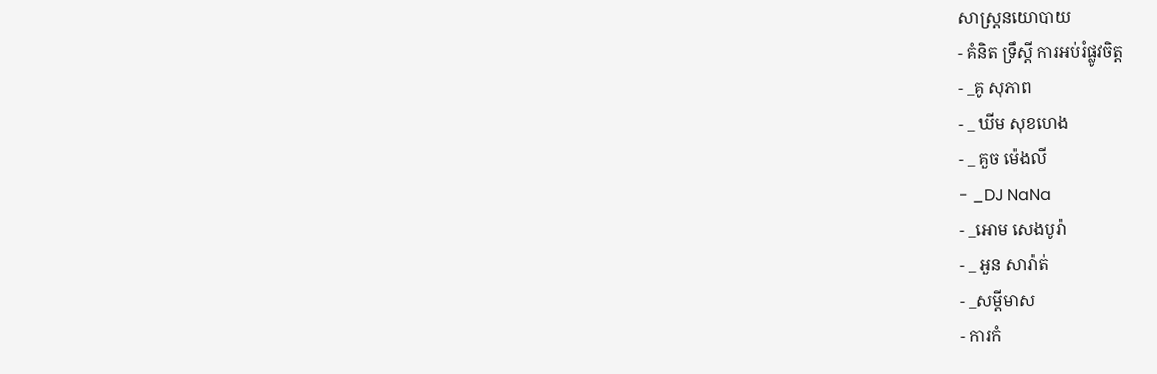សាស្រ្តនយោបាយ
- គំនិត ទ្រឹស្ដី ការអប់រំផ្លូវចិត្ត
- _គូ សុភាព
- _ ឃីម សុខហេង
- _ គួច ម៉េងលី
- _DJ NaNa
- _អោម សេងបូរ៉ា
- _ អួន សារ៉ាត់
- _សម្ដីមាស
- ការកំ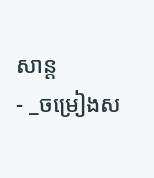សាន្ដ
- _ចម្រៀងស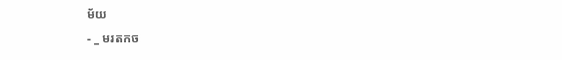ម័យ
- _ មរតកច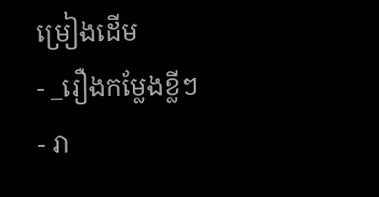ម្រៀងដើម
- _រឿងកម្លែងខ្លីៗ
- រា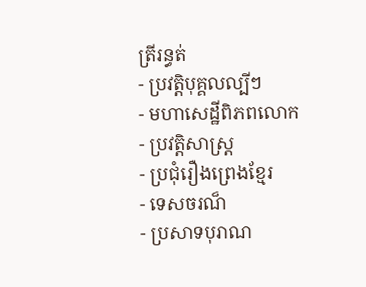ត្រីរន្ធត់
- ប្រវត្តិបុគ្គលល្បីៗ
- មហាសេដ្ឋីពិភពលោក
- ប្រវត្តិសាស្រ្ត
- ប្រជុំរឿងព្រេងខ្មែរ
- ទេសចរណ៏
- ប្រសាទបុរាណ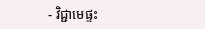- វិជ្ជាមេផ្ទះ